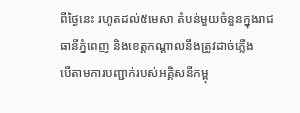ពីថ្ងៃនេះ រហូតដល់៥មេសា តំបន់មួយចំនួនក្នុងរាជធានីភ្នំពេញ និងខេត្តកណ្តាលនឹងត្រូវដាច់ភ្លើង
បើតាមការបញ្ជាក់របស់អគ្គិសនីកម្ពុ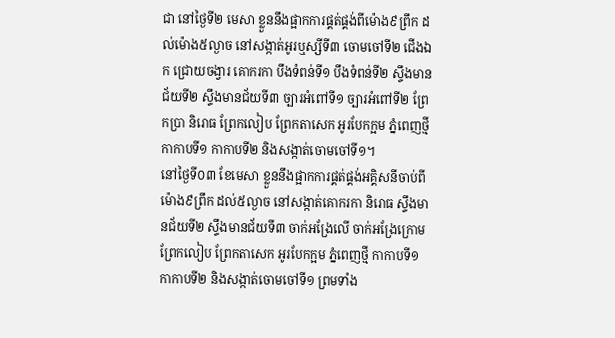ជា នៅថ្ងៃទី២ មេសា ខ្លួននឹងផ្អាកការផ្គត់ផ្គង់ពីម៉ោង៩ព្រឹក ដល់ម៉ោង៥ល្ងាច នៅសង្កាត់អូរឬស្សីទី៣ ចោមចៅទី២ ជើងឯក ជ្រោយចង្វារ គោករកា បឹងទំពន់ទី១ បឹងទំពន់ទី២ ស្ទឹងមានជ័យទី២ ស្ទឹងមានជ័យទី៣ ច្បារអំពៅទី១ ច្បារអំពៅទី២ ព្រែកប្រា និរោធ ព្រែកលៀប ព្រែកតាសេក អូរបែកក្អម ភ្នំពេញថ្មី កាកាបទី១ កាកាបទី២ និងសង្កាត់ចោមចៅទី១។
នៅថ្ងៃទី០៣ ខែមេសា ខ្លួននឹងផ្អាកការផ្គត់ផ្គង់អគ្គិសនីចាប់ពីម៉ោង៩ព្រឹក ដល់៥ល្ងាច នៅសង្កាត់គោករកា និរោធ ស្ទឹងមានជ័យទី២ ស្ទឹងមានជ័យទី៣ ចាក់អង្រែលើ ចាក់អង្រែក្រោម ព្រែកលៀប ព្រែកតាសេក អូរបែកក្អម ភ្នំពេញថ្មី កាកាបទី១ កាកាបទី២ និងសង្កាត់ចោមចៅទី១ ព្រមទាំង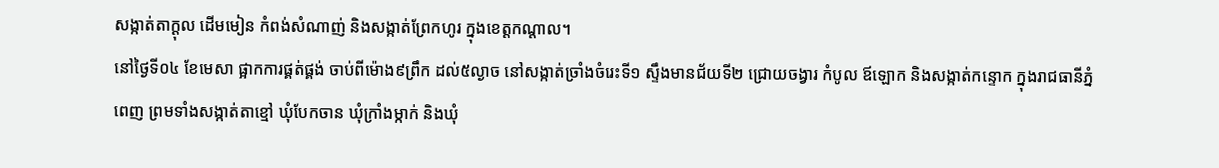សង្កាត់តាក្តុល ដើមមៀន កំពង់សំណាញ់ និងសង្កាត់ព្រែកហូរ ក្នុងខេត្តកណ្តាល។
នៅថ្ងៃទី០៤ ខែមេសា ផ្អាកការផ្គត់ផ្គង់ ចាប់ពីម៉ោង៩ព្រឹក ដល់៥ល្ងាច នៅសង្កាត់ច្រាំងចំរេះទី១ ស្ទឹងមានជ័យទី២ ជ្រោយចង្វារ កំបូល ឪឡោក និងសង្កាត់កន្ទោក ក្នុងរាជធានីភ្នំពេញ ព្រមទាំងសង្កាត់តាខ្មៅ ឃុំបែកចាន ឃុំក្រាំងម្កាក់ និងឃុំ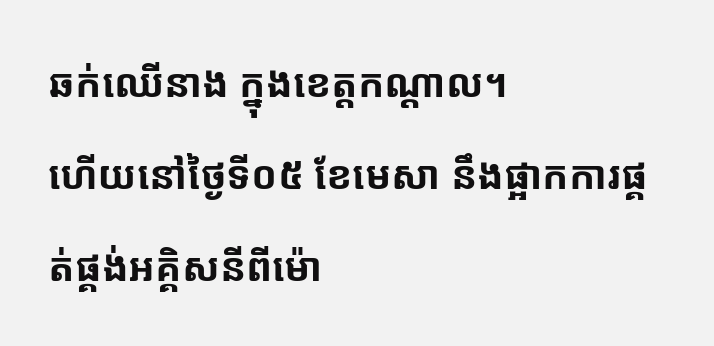ឆក់ឈើនាង ក្នុងខេត្តកណ្តាល។
ហើយនៅថ្ងៃទី០៥ ខែមេសា នឹងផ្អាកការផ្គត់ផ្គង់អគ្គិសនីពីម៉ោ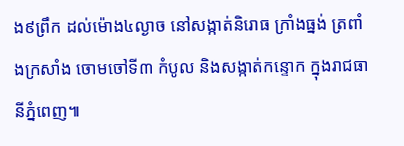ង៩ព្រឹក ដល់ម៉ោង៤ល្ងាច នៅសង្កាត់និរោធ ក្រាំងធ្នង់ ត្រពាំងក្រសាំង ចោមចៅទី៣ កំបូល និងសង្កាត់កន្ទោក ក្នុងរាជធានីភ្នំពេញ៕